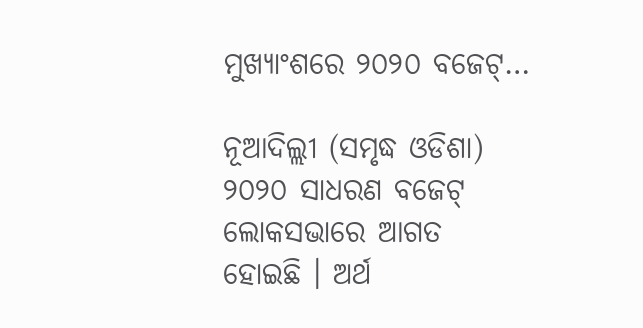ମୁଖ୍ୟାଂଶରେ ୨୦୨୦ ବଜେଟ୍…

ନୂଆଦିଲ୍ଲୀ (ସମୃଦ୍ଧ ଓଡିଶା) ୨୦୨୦ ସାଧରଣ ବଜେଟ୍ ଲୋକସଭାରେ ଆଗତ ହୋଇଛି । ଅର୍ଥ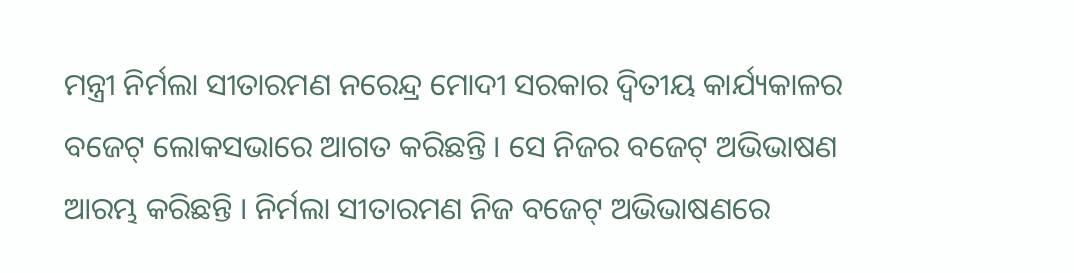ମନ୍ତ୍ରୀ ନିର୍ମଲା ସୀତାରମଣ ନରେନ୍ଦ୍ର ମୋଦୀ ସରକାର ଦ୍ୱିତୀୟ କାର୍ଯ୍ୟକାଳର ବଜେଟ୍ ଲୋକସଭାରେ ଆଗତ କରିଛନ୍ତି । ସେ ନିଜର ବଜେଟ୍ ଅଭିଭାଷଣ ଆରମ୍ଭ କରିଛନ୍ତି । ନିର୍ମଲା ସୀତାରମଣ ନିଜ ବଜେଟ୍ ଅଭିଭାଷଣରେ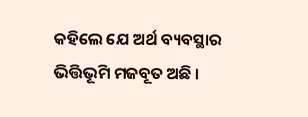କହିଲେ ଯେ ଅର୍ଥ ବ୍ୟବସ୍ଥାର ଭିତ୍ତିଭୂମି ମଜବୂତ ଅଛି ।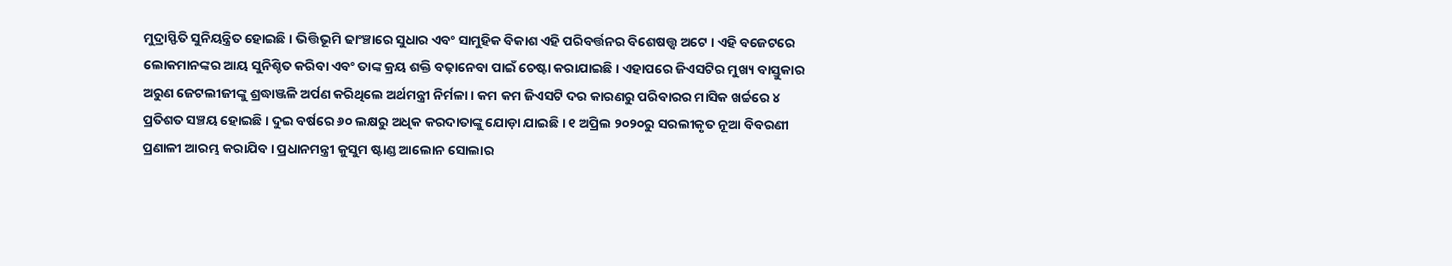ମୁଦ୍ରାସ୍ଫିତି ସୁନିୟନ୍ତ୍ରିତ ହୋଇଛି । ଭିତ୍ତିଭୂମି ଢାଂଞ୍ଚାରେ ସୁଧାର ଏବଂ ସାମୁହିକ ବିକାଶ ଏହି ପରିବର୍ତ୍ତନର ବିଶେଷତ୍ତ୍ୱ ଅଟେ । ଏହି ବଜେଟରେ ଲୋକମାନଙ୍କର ଆୟ ସୁନିଶ୍ଚିତ କରିବା ଏବଂ ତାଙ୍କ କ୍ରୟ ଶକ୍ତି ବଢ଼ାନେବା ପାଇଁ ଚେଷ୍ଟା କରାଯାଇଛି । ଏହାପରେ ଜିଏସଟିର ମୁଖ୍ୟ ବାସ୍ତୁକାର ଅରୁଣ ଜେଟଲୀଜୀଙ୍କୁ ଶ୍ରଦ୍ଧାଞ୍ଜଳି ଅର୍ପଣ କରିଥିଲେ ଅର୍ଥମନ୍ତ୍ରୀ ନିର୍ମଳା । କମ କମ ଜିଏସଟି ଦର କାରଣରୁ ପରିବାରର ମାସିକ ଖର୍ଚ୍ଚରେ ୪ ପ୍ରତିଶତ ସଞ୍ଚୟ ହୋଇଛି । ଦୁଇ ବର୍ଷରେ ୬୦ ଲକ୍ଷରୁ ଅଧିକ କରଦାତାଙ୍କୁ ଯୋଡ଼ା ଯାଇଛି । ୧ ଅପ୍ରିଲ ୨୦୨୦ରୁ ସରଲୀକୃତ ନୂଆ ବିବରଣୀ ପ୍ରଣାଳୀ ଆରମ୍ଭ କରାଯିବ । ପ୍ରଧାନମନ୍ତ୍ରୀ କୁସୁମ ଷ୍ଟାଣ୍ଡ ଆଲୋନ ସୋଲାର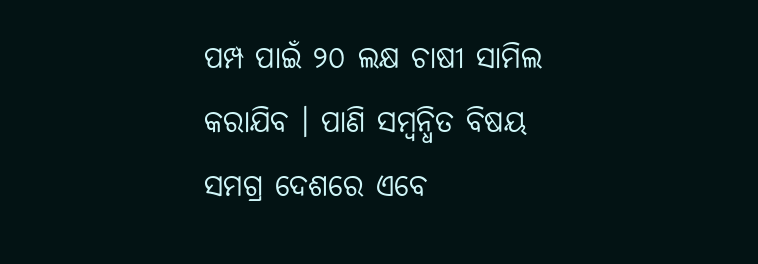ପମ୍ପ ପାଇଁ ୨୦ ଲକ୍ଷ ଚାଷୀ ସାମିଲ କରାଯିବ । ପାଣି ସମ୍ବନ୍ଧିତ ବିଷୟ ସମଗ୍ର ଦେଶରେ ଏବେ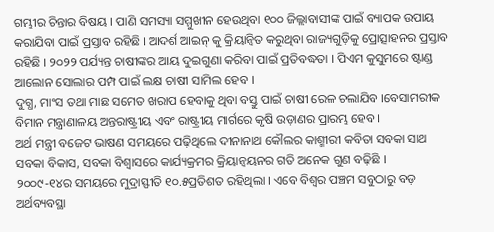ଗମ୍ଭୀର ଚିନ୍ତାର ବିଷୟ । ପାଣି ସମସ୍ୟା ସମ୍ମୁଖୀନ ହେଉଥିବା ୧୦୦ ଜିଲ୍ଲାବାସୀଙ୍କ ପାଇଁ ବ୍ୟାପକ ଉପାୟ କରାଯିବା ପାଇଁ ପ୍ରସ୍ତାବ ରହିଛି । ଆଦର୍ଶ ଆଇନ୍ କୁ କ୍ରିୟାନ୍ଵିତ କରୁଥିବା ରାଜ୍ୟଗୁଡ଼ିକୁ ପ୍ରୋତ୍ସାହନର ପ୍ରସ୍ତାବ ରହିଛି । ୨୦୨୨ ପର୍ଯ୍ୟନ୍ତ ଚାଷୀଙ୍କର ଆୟ ଦୁଇଗୁଣା କରିବା ପାଇଁ ପ୍ରତିବଦ୍ଧତା । ପିଏମ କୁସୁମରେ ଷ୍ଟାଣ୍ଡ ଆଲୋନ ସୋଲାର ପମ୍ପ ପାଇଁ ଲକ୍ଷ ଚାଷୀ ସାମିଲ ହେବ ।
ଦୁଗ୍ଧ, ମାଂସ ତଥା ମାଛ ସମେତ ଖରାପ ହେବାକୁ ଥିବା ବସ୍ତୁ ପାଇଁ ଚାଷୀ ରେଳ ଚଲାଯିବ ।ବେସାମରୀକ ବିମାନ ମନ୍ତ୍ରାଣାଳୟ ଅନ୍ତରାଷ୍ଟ୍ରୀୟ ଏବଂ ରାଷ୍ଟ୍ରୀୟ ମାର୍ଗରେ କୃଷି ଉଡ଼ାଣର ପ୍ରାରମ୍ଭ ହେବ ।
ଅର୍ଥ ମନ୍ତ୍ରୀ ବଜେଟ ଭାଷଣ ସମୟରେ ପଢ଼ିଥିଲେ ଦୀନାନାଥ କୌଲର କାଶ୍ମୀରୀ କବିତା ସବକା ସାଥ ସବକା ବିକାସ, ସବକା ବିଶ୍ୱାସରେ କାର୍ଯ୍ୟକ୍ରମର କ୍ରିୟାନ୍ୱୟନର ଗତି ଅନେକ ଗୁଣ ବଢ଼ିଛି ।
୨୦୦୯-୧୪ର ସମୟରେ ମୁଦ୍ରାସ୍ଫୀତି ୧୦.୫ପ୍ରତିଶତ ରହିଥିଲା । ଏବେ ବିଶ୍ୱର ପଞ୍ଚମ ସବୁଠାରୁ ବଡ଼ ଅର୍ଥବ୍ୟବସ୍ଥା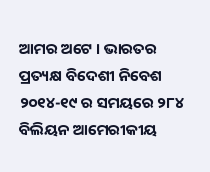ଆମର ଅଟେ । ଭାରତର ପ୍ରତ୍ୟକ୍ଷ ବିଦେଶୀ ନିବେଶ ୨୦୧୪-୧୯ ର ସମୟରେ ୨୮୪ ବିଲିୟନ ଆମେରୀକୀୟ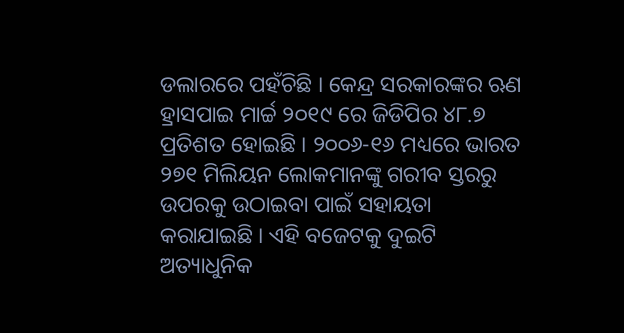ଡଲାରରେ ପହଁଚିଛି । କେନ୍ଦ୍ର ସରକାରଙ୍କର ଋଣ ହ୍ରାସପାଇ ମାର୍ଚ୍ଚ ୨୦୧୯ ରେ ଜିଡିପିର ୪୮.୭ ପ୍ରତିଶତ ହୋଇଛି । ୨୦୦୬-୧୬ ମଧ୍ୟରେ ଭାରତ ୨୭୧ ମିଲିୟନ ଲୋକମାନଙ୍କୁ ଗରୀବ ସ୍ତରରୁ ଉପରକୁ ଉଠାଇବା ପାଇଁ ସହାୟତା କରାଯାଇଛି । ଏହି ବଜେଟକୁ ଦୁଇଟି ଅତ୍ୟାଧୁନିକ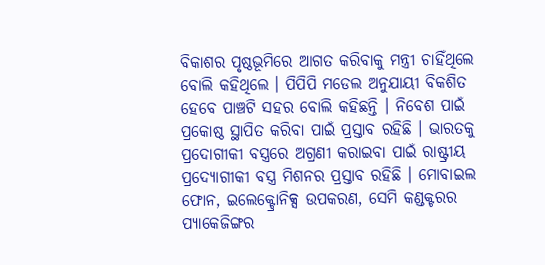ବିକାଶର ପୃଷ୍ଠଭୂମିରେ ଆଗତ କରିବାକୁ ମନ୍ତ୍ରୀ ଚାହିଁଥିଲେ ବୋଲି କହିଥିଲେ । ପିପିପି ମଡେଲ ଅନୁଯାୟୀ ବିକଶିତ ହେବେ ପାଞ୍ଚଟି ସହର ବୋଲି କହିଛନ୍ତି । ନିବେଶ ପାଇଁ ପ୍ରକୋଷ୍ଠ ସ୍ଥାପିତ କରିବା ପାଇଁ ପ୍ରସ୍ତାବ ରହିଛି । ଭାରତକୁ ପ୍ରଦୋଗୀକୀ ବସ୍ତ୍ରରେ ଅଗ୍ରଣୀ କରାଇବା ପାଇଁ ରାଷ୍ଟ୍ରୀୟ ପ୍ରଦ୍ୟୋଗୀକୀ ବସ୍ତ୍ର ମିଶନର ପ୍ରସ୍ତାବ ରହିଛି । ମୋବାଇଲ ଫୋନ, ଇଲେକ୍ଟ୍ରୋନିକ୍ସ ଉପକରଣ, ସେମି କଣ୍ଡକ୍ଟରର ପ୍ୟାକେଜିଙ୍ଗର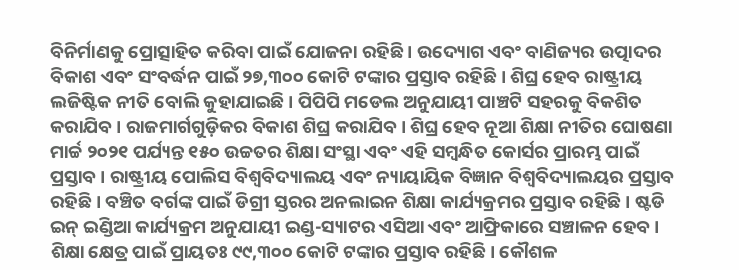ବିନିର୍ମାଣକୁ ପ୍ରୋତ୍ସାହିତ କରିବା ପାଇଁ ଯୋଜନା ରହିଛି । ଉଦ୍ୟୋଗ ଏବଂ ବାଣିଜ୍ୟର ଉତ୍ପାଦର ବିକାଶ ଏବଂ ସଂବର୍ଦ୍ଧନ ପାଇଁ ୨୭,୩୦୦ କୋଟି ଟଙ୍କାର ପ୍ରସ୍ତାବ ରହିଛି । ଶିଘ୍ର ହେବ ରାଷ୍ଟ୍ରୀୟ ଲଜିଷ୍ଟିକ ନୀତି ବୋଲି କୁହାଯାଇଛି । ପିପିପି ମଡେଲ ଅନୁଯାୟୀ ପାଞ୍ଚଟି ସହରକୁ ବିକଶିତ କରାଯିବ । ରାଜମାର୍ଗଗୁଡ଼ିକର ବିକାଶ ଶିଘ୍ର କରାଯିବ । ଶିଘ୍ର ହେବ ନୂଆ ଶିକ୍ଷା ନୀତିର ଘୋଷଣା
ମାର୍ଚ୍ଚ ୨୦୨୧ ପର୍ଯ୍ୟନ୍ତ ୧୫୦ ଉଚ୍ଚତର ଶିକ୍ଷା ସଂସ୍ଥା ଏବଂ ଏହି ସମ୍ବନ୍ଧିତ କୋର୍ସର ପ୍ରାରମ୍ଭ ପାଇଁ ପ୍ରସ୍ତାବ । ରାଷ୍ଟ୍ରୀୟ ପୋଲିସ ବିଶ୍ୱବିଦ୍ୟାଲୟ ଏବଂ ନ୍ୟାୟାୟିକ ବିଜ୍ଞାନ ବିଶ୍ୱବିଦ୍ୟାଲୟର ପ୍ରସ୍ତାବ ରହିଛି । ବଞ୍ଚିତ ବର୍ଗଙ୍କ ପାଇଁ ଡିଗ୍ରୀ ସ୍ତରର ଅନଲାଇନ ଶିକ୍ଷା କାର୍ଯ୍ୟକ୍ରମର ପ୍ରସ୍ତାବ ରହିଛି । ଷ୍ଟଡି ଇନ୍ ଇଣ୍ଡିଆ କାର୍ଯ୍ୟକ୍ରମ ଅନୁଯାୟୀ ଇଣ୍ଡ-ସ୍ୟାଟର ଏସିଆ ଏବଂ ଆଫ୍ରିକାରେ ସଞ୍ଚାଳନ ହେବ । ଶିକ୍ଷା କ୍ଷେତ୍ର ପାଇଁ ପ୍ରାୟତଃ ୯୯,୩୦୦ କୋଟି ଟଙ୍କାର ପ୍ରସ୍ତାବ ରହିଛି । କୌଶଳ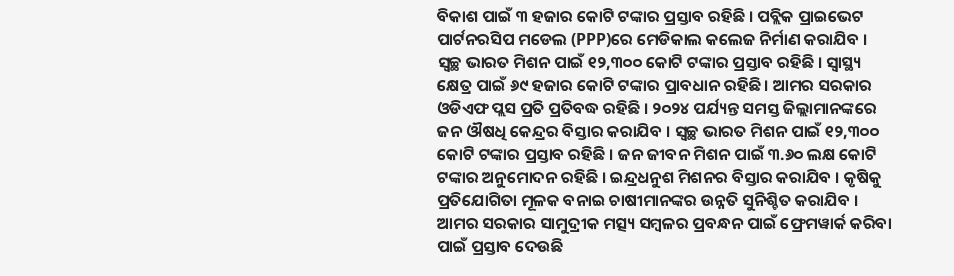ବିକାଶ ପାଇଁ ୩ ହଜାର କୋଟି ଟଙ୍କାର ପ୍ରସ୍ତାବ ରହିଛି । ପବ୍ଲିକ ପ୍ରାଇଭେଟ ପାର୍ଟନରସିପ ମଡେଲ (PPP)ରେ ମେଡିକାଲ କଲେଜ ନିର୍ମାଣ କରାଯିବ ।
ସ୍ୱଚ୍ଛ ଭାରତ ମିଶନ ପାଇଁ ୧୨,୩୦୦ କୋଟି ଟଙ୍କାର ପ୍ରସ୍ତାବ ରହିଛି । ସ୍ୱାସ୍ଥ୍ୟ କ୍ଷେତ୍ର ପାଇଁ ୬୯ ହଜାର କୋଟି ଟଙ୍କାର ପ୍ରାବଧାନ ରହିଛି । ଆମର ସରକାର ଓଡିଏଫ ପ୍ଲସ ପ୍ରତି ପ୍ରତିବଦ୍ଧ ରହିଛି । ୨୦୨୪ ପର୍ଯ୍ୟନ୍ତ ସମସ୍ତ ଜିଲ୍ଲାମାନଙ୍କରେ ଜନ ଔଷଧି କେନ୍ଦ୍ରର ବିସ୍ତାର କରାଯିବ । ସ୍ୱଚ୍ଛ ଭାରତ ମିଶନ ପାଇଁ ୧୨,୩୦୦ କୋଟି ଟଙ୍କାର ପ୍ରସ୍ତାବ ରହିଛି । ଜନ ଜୀବନ ମିଶନ ପାଇଁ ୩.୬୦ ଲକ୍ଷ କୋଟି ଟଙ୍କାର ଅନୁମୋଦନ ରହିଛି । ଇନ୍ଦ୍ରଧନୁଶ ମିଶନର ବିସ୍ତାର କରାଯିବ । କୃଷିକୁ ପ୍ରତିଯୋଗିତା ମୂଳକ ବନାଇ ଚାଷୀମାନଙ୍କର ଉନ୍ନତି ସୁନିଶ୍ଚିତ କରାଯିବ । ଆମର ସରକାର ସାମୁଦ୍ରୀକ ମତ୍ସ୍ୟ ସମ୍ବଳର ପ୍ରବନ୍ଧନ ପାଇଁ ଫ୍ରେମୱାର୍କ କରିବା ପାଇଁ ପ୍ରସ୍ତାବ ଦେଉଛି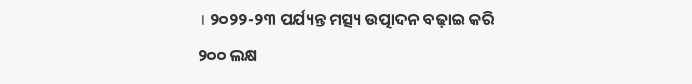। ୨୦୨୨-୨୩ ପର୍ଯ୍ୟନ୍ତ ମତ୍ସ୍ୟ ଉତ୍ପାଦନ ବଢ଼ାଇ କରି ୨୦୦ ଲକ୍ଷ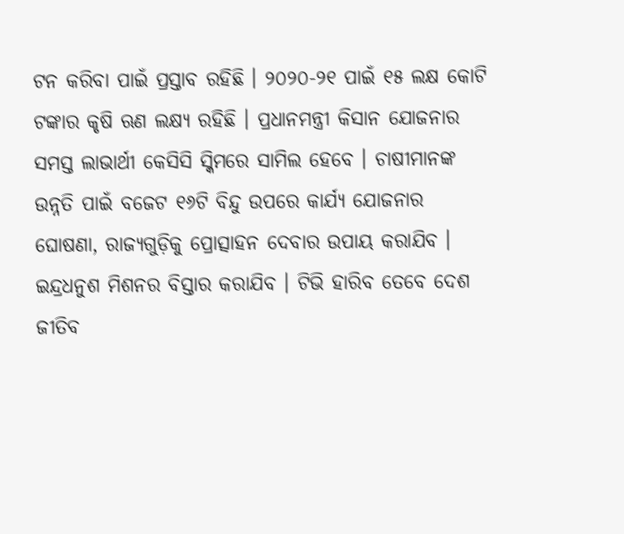ଟନ କରିବା ପାଇଁ ପ୍ରସ୍ତାବ ରହିଛି । ୨୦୨୦-୨୧ ପାଇଁ ୧୫ ଲକ୍ଷ କୋଟି ଟଙ୍କାର କୃଷି ଋଣ ଲକ୍ଷ୍ୟ ରହିଛି । ପ୍ରଧାନମନ୍ତ୍ରୀ କିସାନ ଯୋଜନାର ସମସ୍ତ ଲାଭାର୍ଥୀ କେସିସି ସ୍କିମରେ ସାମିଲ ହେବେ । ଚାଷୀମାନଙ୍କ ଉନ୍ନତି ପାଇଁ ବଜେଟ ୧୬ଟି ବିନ୍ଦୁ ଉପରେ କାର୍ଯ୍ୟ ଯୋଜନାର ଘୋଷଣା, ରାଜ୍ୟଗୁଡ଼ିକୁ ପ୍ରୋତ୍ସାହନ ଦେବାର ଉପାୟ କରାଯିବ । ଇନ୍ଦ୍ରଧନୁଶ ମିଶନର ବିସ୍ତାର କରାଯିବ । ଟିଭି ହାରିବ ତେବେ ଦେଶ ଜୀତିବ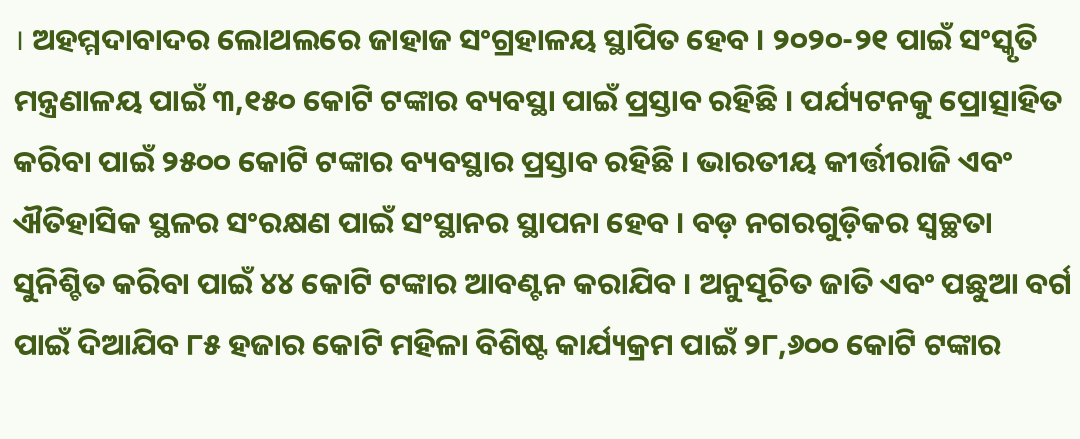। ଅହମ୍ମଦାବାଦର ଲୋଥଲରେ ଜାହାଜ ସଂଗ୍ରହାଳୟ ସ୍ଥାପିତ ହେବ । ୨୦୨୦-୨୧ ପାଇଁ ସଂସ୍କୃତି ମନ୍ତ୍ରଣାଳୟ ପାଇଁ ୩,୧୫୦ କୋଟି ଟଙ୍କାର ବ୍ୟବସ୍ଥା ପାଇଁ ପ୍ରସ୍ତାବ ରହିଛି । ପର୍ଯ୍ୟଟନକୁ ପ୍ରୋତ୍ସାହିତ କରିବା ପାଇଁ ୨୫୦୦ କୋଟି ଟଙ୍କାର ବ୍ୟବସ୍ଥାର ପ୍ରସ୍ତାବ ରହିଛି । ଭାରତୀୟ କୀର୍ତ୍ତୀରାଜି ଏବଂ ଐତିହାସିକ ସ୍ଥଳର ସଂରକ୍ଷଣ ପାଇଁ ସଂସ୍ଥାନର ସ୍ଥାପନା ହେବ । ବଡ଼ ନଗରଗୁଡ଼ିକର ସ୍ଵଚ୍ଛତା ସୁନିଶ୍ଚିତ କରିବା ପାଇଁ ୪୪ କୋଟି ଟଙ୍କାର ଆବଣ୍ଟନ କରାଯିବ । ଅନୁସୂଚିତ ଜାତି ଏବଂ ପଛୁଆ ବର୍ଗ ପାଇଁ ଦିଆଯିବ ୮୫ ହଜାର କୋଟି ମହିଳା ବିଶିଷ୍ଟ କାର୍ଯ୍ୟକ୍ରମ ପାଇଁ ୨୮,୬୦୦ କୋଟି ଟଙ୍କାର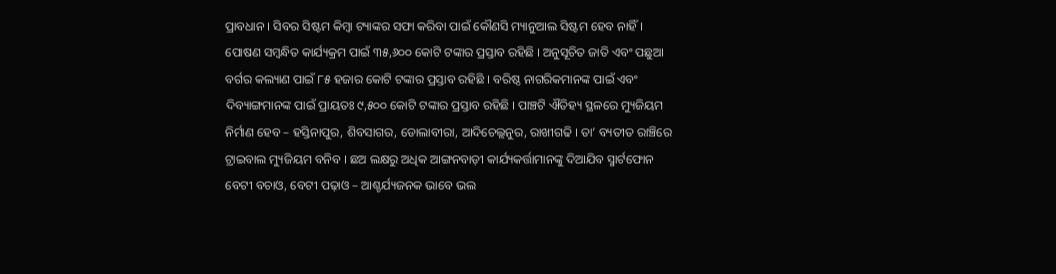ପ୍ରାବଧାନ । ସିବର ସିଷ୍ଟମ କିମ୍ବା ଟ୍ୟାଙ୍କର ସଫା କରିବା ପାଇଁ କୌଣସି ମ୍ୟାନୁଆଲ ସିଷ୍ଟମ ହେବ ନାହିଁ । ପୋଷଣ ସମ୍ବନ୍ଧିତ କାର୍ଯ୍ୟକ୍ରମ ପାଇଁ ୩୫,୬୦୦ କୋଟି ଟଙ୍କାର ପ୍ରସ୍ତାବ ରହିଛି । ଅନୁସୂଚିତ ଜାତି ଏବଂ ପଛୁଆ ବର୍ଗର କଲ୍ୟାଣ ପାଇଁ ୮୫ ହଜାର କୋଟି ଟଙ୍କାର ପ୍ରସ୍ତାବ ରହିଛି । ବରିଷ୍ଠ ନାଗରିକମାନଙ୍କ ପାଇଁ ଏବଂ ଦିବ୍ୟାଙ୍ଗମାନଙ୍କ ପାଇଁ ପ୍ରାୟତଃ ୯,୫୦୦ କୋଟି ଟଙ୍କାର ପ୍ରସ୍ତାବ ରହିଛି । ପାଞ୍ଚଟି ଐତିହ୍ୟ ସ୍ଥଳରେ ମ୍ୟୁଜିୟମ ନିର୍ମାଣ ହେବ – ହସ୍ତିନାପୁର, ଶିବସାଗର, ଡୋଲାବୀରା, ଆଦିଚେଲ୍ଲନୁର, ରାଖୀଗଢି । ତା’ ବ୍ୟତୀତ ରାଞ୍ଚିରେ ଟ୍ରାଇବାଲ ମ୍ୟୁଜିୟମ ବନିବ । ଛଅ ଲକ୍ଷରୁ ଅଧିକ ଆଙ୍ଗନବାଡ଼ୀ କାର୍ଯ୍ୟକର୍ତ୍ତାମାନଙ୍କୁ ଦିଆଯିବ ସ୍ମାର୍ଟଫୋନ ବେଟୀ ବଚାଓ, ବେଟୀ ପଢ଼ାଓ – ଆଶ୍ଚର୍ଯ୍ୟଜନକ ଭାବେ ଭଲ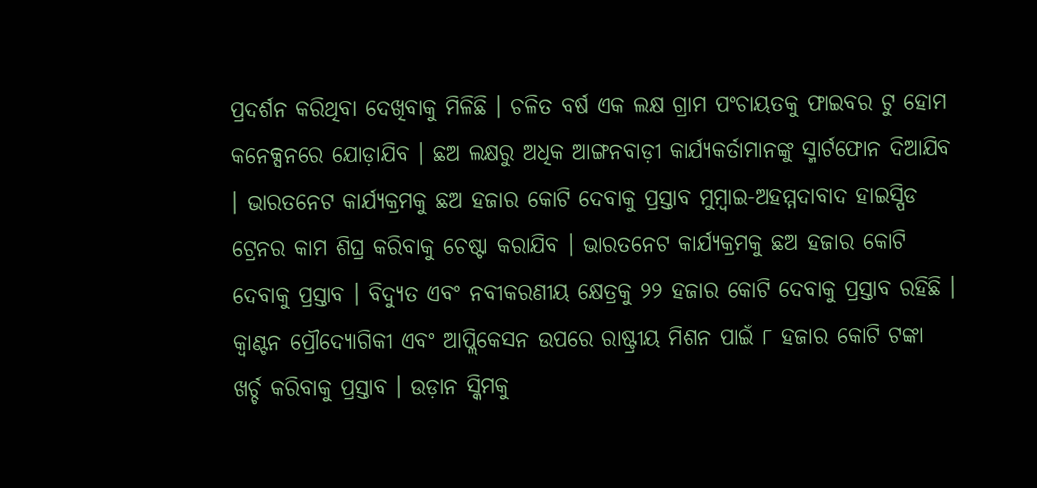ପ୍ରଦର୍ଶନ କରିଥିବା ଦେଖିବାକୁ ମିଳିଛି । ଚଳିତ ବର୍ଷ ଏକ ଲକ୍ଷ ଗ୍ରାମ ପଂଚାୟତକୁ ଫାଇବର ଟୁ ହୋମ କନେକ୍ସନରେ ଯୋଡ଼ାଯିବ । ଛଅ ଲକ୍ଷରୁ ଅଧିକ ଆଙ୍ଗନବାଡ଼ୀ କାର୍ଯ୍ୟକର୍ତାମାନଙ୍କୁ ସ୍ମାର୍ଟଫୋନ ଦିଆଯିବ । ଭାରତନେଟ କାର୍ଯ୍ୟକ୍ରମକୁ ଛଅ ହଜାର କୋଟି ଦେବାକୁ ପ୍ରସ୍ତାବ ମୁମ୍ବାଇ-ଅହମ୍ମଦାବାଦ ହାଇସ୍ପିଡ ଟ୍ରେନର କାମ ଶିଘ୍ର କରିବାକୁ ଚେଷ୍ଟା କରାଯିବ । ଭାରତନେଟ କାର୍ଯ୍ୟକ୍ରମକୁ ଛଅ ହଜାର କୋଟି ଦେବାକୁ ପ୍ରସ୍ତାବ । ବିଦ୍ୟୁତ ଏବଂ ନବୀକରଣୀୟ କ୍ଷେତ୍ରକୁ ୨୨ ହଜାର କୋଟି ଦେବାକୁ ପ୍ରସ୍ତାବ ରହିଛି । କ୍ୱାଣ୍ଟନ ପ୍ରୌଦ୍ୟୋଗିକୀ ଏବଂ ଆପ୍ଲିକେସନ ଉପରେ ରାଷ୍ଟ୍ରୀୟ ମିଶନ ପାଇଁ ୮ ହଜାର କୋଟି ଟଙ୍କା ଖର୍ଚ୍ଚ କରିବାକୁ ପ୍ରସ୍ତାବ । ଉଡ଼ାନ ସ୍କିମକୁ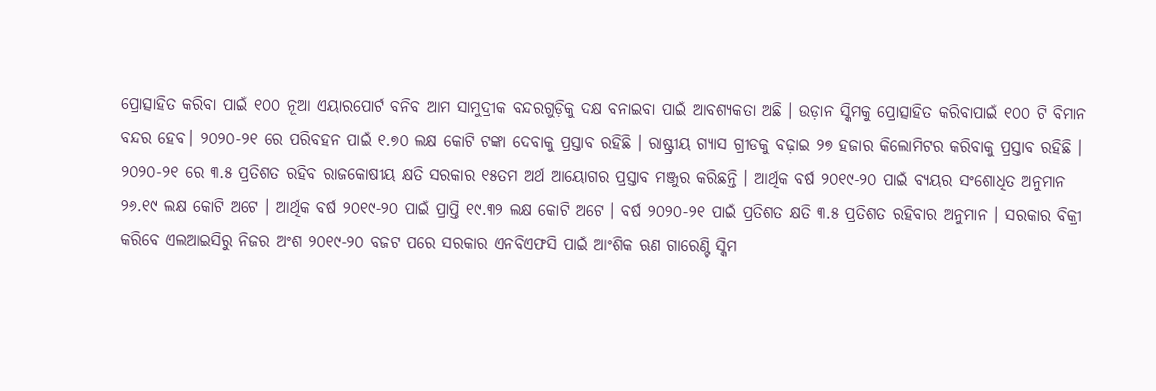ପ୍ରୋତ୍ସାହିତ କରିବା ପାଇଁ ୧୦୦ ନୂଆ ଏୟାରପୋର୍ଟ ବନିବ ଆମ ସାମୁଦ୍ରୀକ ବନ୍ଦରଗୁଡ଼ିକୁ ଦକ୍ଷ ବନାଇବା ପାଇଁ ଆବଶ୍ୟକତା ଅଛି । ଉଡ଼ାନ ସ୍କିମକୁ ପ୍ରୋତ୍ସାହିତ କରିବାପାଇଁ ୧୦୦ ଟି ବିମାନ ବନ୍ଦର ହେବ। ୨୦୨୦-୨୧ ରେ ପରିବହନ ପାଇଁ ୧.୭୦ ଲକ୍ଷ କୋଟି ଟଙ୍କା ଦେବାକୁ ପ୍ରସ୍ତାବ ରହିଛି । ରାଷ୍ଟ୍ରୀୟ ଗ୍ୟାସ ଗ୍ରୀଡକୁ ବଢ଼ାଇ ୨୭ ହଜାର କିଲୋମିଟର କରିବାକୁ ପ୍ରସ୍ତାବ ରହିଛି । ୨୦୨୦-୨୧ ରେ ୩.୫ ପ୍ରତିଶତ ରହିବ ରାଜକୋଷୀୟ କ୍ଷତି ସରକାର ୧୫ତମ ଅର୍ଥ ଆୟୋଗର ପ୍ରସ୍ତାବ ମଞ୍ଜୁର କରିଛନ୍ତି । ଆର୍ଥିକ ବର୍ଷ ୨୦୧୯-୨୦ ପାଇଁ ବ୍ୟୟର ସଂଶୋଧିତ ଅନୁମାନ ୨୬.୧୯ ଲକ୍ଷ କୋଟି ଅଟେ । ଆର୍ଥିକ ବର୍ଷ ୨୦୧୯-୨୦ ପାଇଁ ପ୍ରାପ୍ତି ୧୯.୩୨ ଲକ୍ଷ କୋଟି ଅଟେ । ବର୍ଷ ୨୦୨୦-୨୧ ପାଇଁ ପ୍ରତିଶତ କ୍ଷତି ୩.୫ ପ୍ରତିଶତ ରହିବାର ଅନୁମାନ । ସରକାର ବିକ୍ରୀ କରିବେ ଏଲଆଇସିରୁ ନିଜର ଅଂଶ ୨୦୧୯-୨୦ ବଜଟ ପରେ ସରକାର ଏନବିଏଫସି ପାଇଁ ଆଂଶିକ ଋଣ ଗାରେଣ୍ଟି ସ୍କିମ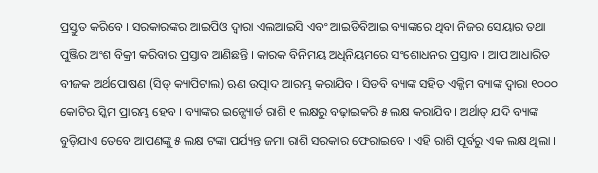ପ୍ରସ୍ତୁତ କରିବେ । ସରକାରଙ୍କର ଆଇପିଓ ଦ୍ୱାରା ଏଲଆଇସି ଏବଂ ଆଇଡିବିଆଇ ବ୍ୟାଙ୍କରେ ଥିବା ନିଜର ସେୟାର ତଥା ପୁଞ୍ଜିର ଅଂଶ ବିକ୍ରୀ କରିବାର ପ୍ରସ୍ତାବ ଆଣିଛନ୍ତି । କାରକ ବିନିମୟ ଅଧିନିୟମରେ ସଂଶୋଧନର ପ୍ରସ୍ତାବ । ଆପ ଆଧାରିତ ବୀଜକ ଅର୍ଥପୋଷଣ (ସିଡ୍ କ୍ୟାପିଟାଲ) ଋଣ ଉତ୍ପାଦ ଆରମ୍ଭ କରାଯିବ । ସିଡବି ବ୍ୟାଙ୍କ ସହିତ ଏକ୍ଜିମ ବ୍ୟାଙ୍କ ଦ୍ୱାରା ୧୦୦୦ କୋଟିର ସ୍କିମ ପ୍ରାରମ୍ଭ ହେବ । ବ୍ୟାଙ୍କର ଇନ୍ସ୍ୟୋର୍ଡ ରାଶି ୧ ଲକ୍ଷରୁ ବଢ଼ାଇକରି ୫ ଲକ୍ଷ କରାଯିବ । ଅର୍ଥାତ୍ ଯଦି ବ୍ୟାଙ୍କ ବୁଡ଼ିଯାଏ ତେବେ ଆପଣଙ୍କୁ ୫ ଲକ୍ଷ ଟଙ୍କା ପର୍ଯ୍ୟନ୍ତ ଜମା ରାଶି ସରକାର ଫେରାଇବେ । ଏହି ରାଶି ପୂର୍ବରୁ ଏକ ଲକ୍ଷ ଥିଲା ।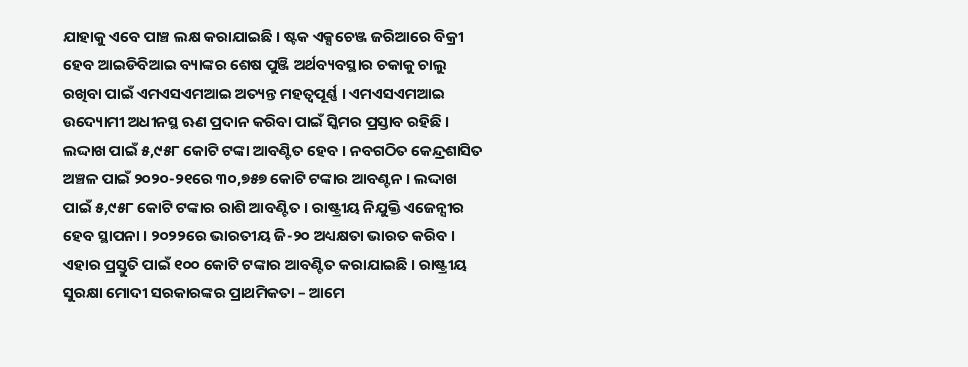ଯାହାକୁ ଏବେ ପାଞ୍ଚ ଲକ୍ଷ କରାଯାଇଛି । ଷ୍ଟକ ଏକ୍ସଚେଞ୍ଜ ଜରିଆରେ ବିକ୍ରୀ ହେବ ଆଇଡିବିଆଇ ବ୍ୟାଙ୍କର ଶେଷ ପୁଞ୍ଜି ଅର୍ଥବ୍ୟବସ୍ଥାର ଚକାକୁ ଚାଲୁ ରଖିବା ପାଇଁ ଏମଏସଏମଆଇ ଅତ୍ୟନ୍ତ ମହତ୍ୱପୂର୍ଣ୍ଣ । ଏମଏସଏମଆଇ ଉଦ୍ୟୋମୀ ଅଧୀନସ୍ଥ ଋଣ ପ୍ରଦାନ କରିବା ପାଇଁ ସ୍କିମର ପ୍ରସ୍ତାବ ରହିଛି । ଲଦ୍ଦାଖ ପାଇଁ ୫,୯୫୮ କୋଟି ଟଙ୍କା ଆବଣ୍ଟିତ ହେବ । ନବଗଠିତ କେନ୍ଦ୍ରଶାସିତ ଅଞ୍ଚଳ ପାଇଁ ୨୦୨୦-୨୧ରେ ୩୦,୭୫୭ କୋଟି ଟଙ୍କାର ଆବଣ୍ଟନ । ଲଦ୍ଦାଖ ପାଇଁ ୫,୯୫୮ କୋଟି ଟଙ୍କାର ରାଶି ଆବଣ୍ଟିତ । ରାଷ୍ଟ୍ରୀୟ ନିଯୁକ୍ତି ଏଜେନ୍ସୀର ହେବ ସ୍ଥାପନା । ୨୦୨୨ରେ ଭାରତୀୟ ଜି-୨୦ ଅଧ୍ୟକ୍ଷତା ଭାରତ କରିବ । ଏହାର ପ୍ରସ୍ତୁତି ପାଇଁ ୧୦୦ କୋଟି ଟଙ୍କାର ଆବଣ୍ଟିତ କରାଯାଇଛି । ରାଷ୍ଟ୍ରୀୟ ସୁରକ୍ଷା ମୋଦୀ ସରକାରଙ୍କର ପ୍ରାଥମିକତା – ଆମେ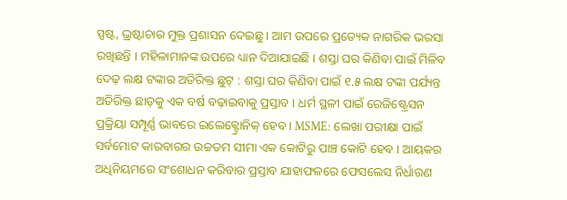ସ୍ପଷ୍ଟ, ଭ୍ରଷ୍ଟାଚାର ମୁକ୍ତ ପ୍ରଶାସନ ଦେଇଛୁ । ଆମ ଉପରେ ପ୍ରତ୍ୟେକ ନାଗରିକ ଭରସା ରଖିଛନ୍ତି । ମହିଳାମାନଙ୍କ ଉପରେ ଧ୍ୟାନ ଦିଆଯାଇଛି । ଶସ୍ତା ଘର କିଣିବା ପାଇଁ ମିଳିବ ଦେଢ଼ ଲକ୍ଷ ଟଙ୍କାର ଅତିରିକ୍ତ ଛୁଟ୍ : ଶସ୍ତା ଘର କିଣିବା ପାଇଁ ୧.୫ ଲକ୍ଷ ଟଙ୍କା ପର୍ଯ୍ୟନ୍ତ ଅତିରିକ୍ତ ଛାଡ଼କୁ ଏକ ବର୍ଷ ବଢ଼ାଇବାକୁ ପ୍ରସ୍ତାବ । ଧର୍ମ ସ୍ଥଳୀ ପାଇଁ ରେଜିଷ୍ଟ୍ରେସନ ପ୍ରକ୍ରିୟା ସମ୍ପୂର୍ଣ୍ଣ ଭାବରେ ଇଲେକ୍ଟ୍ରୋନିକ୍ ହେବ । MSME: ଲେଖା ପରୀକ୍ଷା ପାଇଁ ସର୍ବମୋଟ କାରବାରର ଉଚ୍ଚତମ ସୀମା ଏକ କୋଟିରୁ ପାଞ୍ଚ କୋଟି ହେବ । ଆୟକର ଅଧିନିୟମରେ ସଂଶୋଧନ କରିବାର ପ୍ରସ୍ତାବ ଯାହାଫଳରେ ଫେସଲେସ ନିର୍ଧାରଣ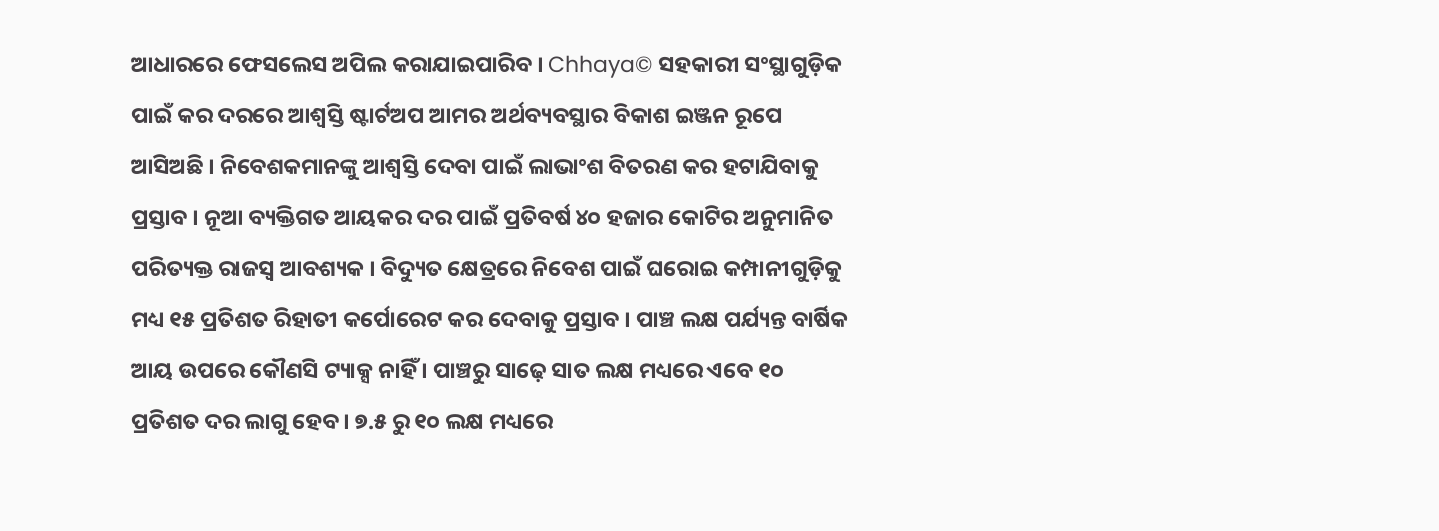ଆଧାରରେ ଫେସଲେସ ଅପିଲ କରାଯାଇପାରିବ । Chhaya© ସହକାରୀ ସଂସ୍ଥାଗୁଡ଼ିକ ପାଇଁ କର ଦରରେ ଆଶ୍ୱସ୍ତି ଷ୍ଟାର୍ଟଅପ ଆମର ଅର୍ଥବ୍ୟବସ୍ଥାର ବିକାଶ ଇଞ୍ଜନ ରୂପେ ଆସିଅଛି । ନିବେଶକମାନଙ୍କୁ ଆଶ୍ୱସ୍ତି ଦେବା ପାଇଁ ଲାଭାଂଶ ବିତରଣ କର ହଟାଯିବାକୁ ପ୍ରସ୍ତାବ । ନୂଆ ବ୍ୟକ୍ତିଗତ ଆୟକର ଦର ପାଇଁ ପ୍ରତିବର୍ଷ ୪୦ ହଜାର କୋଟିର ଅନୁମାନିତ ପରିତ୍ୟକ୍ତ ରାଜସ୍ୱ ଆବଶ୍ୟକ । ବିଦ୍ୟୁତ କ୍ଷେତ୍ରରେ ନିବେଶ ପାଇଁ ଘରୋଇ କମ୍ପାନୀଗୁଡ଼ିକୁ ମଧ୍ୟ ୧୫ ପ୍ରତିଶତ ରିହାତୀ କର୍ପୋରେଟ କର ଦେବାକୁ ପ୍ରସ୍ତାବ । ପାଞ୍ଚ ଲକ୍ଷ ପର୍ଯ୍ୟନ୍ତ ବାର୍ଷିକ ଆୟ ଉପରେ କୌଣସି ଟ୍ୟାକ୍ସ ନାହିଁ । ପାଞ୍ଚରୁ ସାଢ଼େ ସାତ ଲକ୍ଷ ମଧ୍ୟରେ ଏବେ ୧୦ ପ୍ରତିଶତ ଦର ଲାଗୁ ହେବ । ୭.୫ ରୁ ୧୦ ଲକ୍ଷ ମଧ୍ୟରେ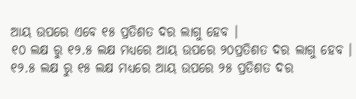ଆୟ ଉପରେ ଏବେ ୧୫ ପ୍ରତିଶତ ଦର ଲାଗୁ ହେବ ।
୧୦ ଲକ୍ଷ ରୁ ୧୨.୫ ଲକ୍ଷ ମଧ୍ୟରେ ଆୟ ଉପରେ ୨୦ପ୍ରତିଶତ ଦର ଲାଗୁ ହେବ । ୧୨.୫ ଲକ୍ଷ ରୁ ୧୫ ଲକ୍ଷ ମଧ୍ୟରେ ଆୟ ଉପରେ ୨୫ ପ୍ରତିଶତ ଦର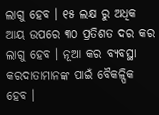ଲାଗୁ ହେବ । ୧୫ ଲକ୍ଷ ରୁ ଅଧିକ ଆୟ ଉପରେ ୩୦ ପ୍ରତିଶତ ଦର କର ଲାଗୁ ହେବ । ନୂଆ କର ବ୍ୟବସ୍ଥା କରଦାତାମାନଙ୍କ ପାଇଁ ବୈକଳ୍ପିକ ହେବ ।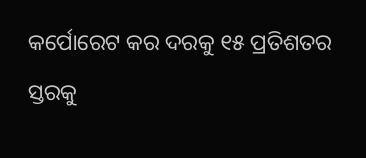କର୍ପୋରେଟ କର ଦରକୁ ୧୫ ପ୍ରତିଶତର ସ୍ତରକୁ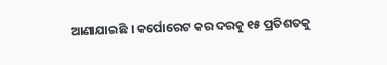ଆଣାଯାଇଛି । କର୍ପୋରେଟ କର ଦରକୁ ୧୫ ପ୍ରତିଶତକୁ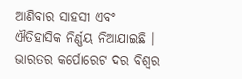ଆଣିବାର ସାହସୀ ଏବଂ ଐତିହାସିକ ନିର୍ଣ୍ଣୟ ନିଆଯାଇଛି । ଭାରତର କର୍ପୋରେଟ ଦର ବିଶ୍ବର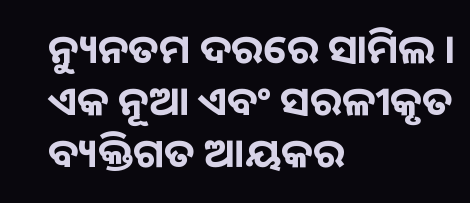ନ୍ୟୁନତମ ଦରରେ ସାମିଲ । ଏକ ନୂଆ ଏବଂ ସରଳୀକୃତ ବ୍ୟକ୍ତିଗତ ଆୟକର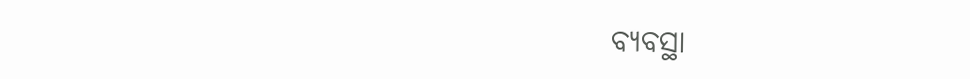ବ୍ୟବସ୍ଥା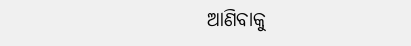ଆଣିବାକୁ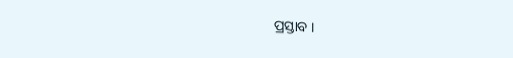ପ୍ରସ୍ତାବ ।